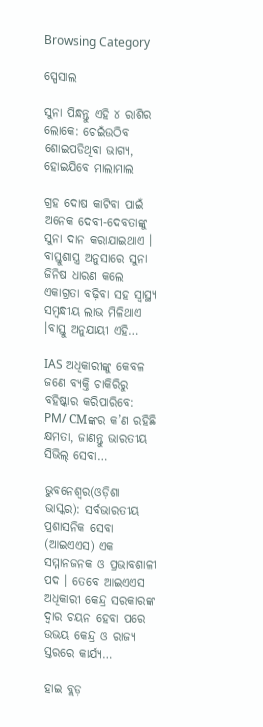Browsing Category

ସ୍ପେସାଲ

ସୁନା ପିନ୍ଧନ୍ତୁ ଏହି ୪ ରାଶିର ଲୋକେ: ଚେଇଁଉଠିବ ଶୋଇପଡିଥିବା ଭାଗ୍ୟ, ହୋଇଯିବେ ମାଲାମାଲ

ଗ୍ରହ ଦୋଷ କାଟିବା ପାଇଁ ଅନେକ ଦେବୀ-ଦେବତାଙ୍କୁ ସୁନା ଦାନ କରାଯାଇଥାଏ । ବାସ୍ତୁଶାସ୍ତ୍ର ଅନୁସାରେ ସୁନା ଜିନିଷ ଧାରଣ କଲେ ଏକାଗ୍ରତା ବଢ଼ିବା ସହ ସ୍ୱାସ୍ଥ୍ୟ ସମ୍ବନ୍ଧୀୟ ଲାଭ ମିଳିଥାଏ ।ବାସ୍ତୁ ଅନୁଯାୟୀ ଏହି…

IAS ଅଧିକାରୀଙ୍କୁ କେବଳ ଜଣେ ବ୍ୟକ୍ତି ଚାକିରିରୁ ବହିଷ୍କାର କରିପାରିବେ: PM/ CMଙ୍କର କ’ଣ ରହିଛି କ୍ଷମତା, ଜାଣନ୍ତୁ ଭାରତୀୟ ସିଭିଲ୍ ସେବା…

ଭୁବନେଶ୍ୱର(ଓଡ଼ିଶା ଭାସ୍କର): ସର୍ବଭାରତୀୟ ପ୍ରଶାସନିକ ସେବା (ଆଇଏଏସ) ଏକ ସମ୍ମାନଜନକ ଓ ପ୍ରଭାବଶାଳୀ ପଦ । ତେବେ ଆଇଏଏସ ଅଧିକାରୀ କେନ୍ଦ୍ର ସରକାରଙ୍କ ଦ୍ୱାର ଚୟନ ହେବା ପରେ ଉଭୟ କେନ୍ଦ୍ର ଓ ରାଜ୍ୟ ସ୍ତରରେ କାର୍ଯ୍ୟ…

ହାଇ ବ୍ଲଡ଼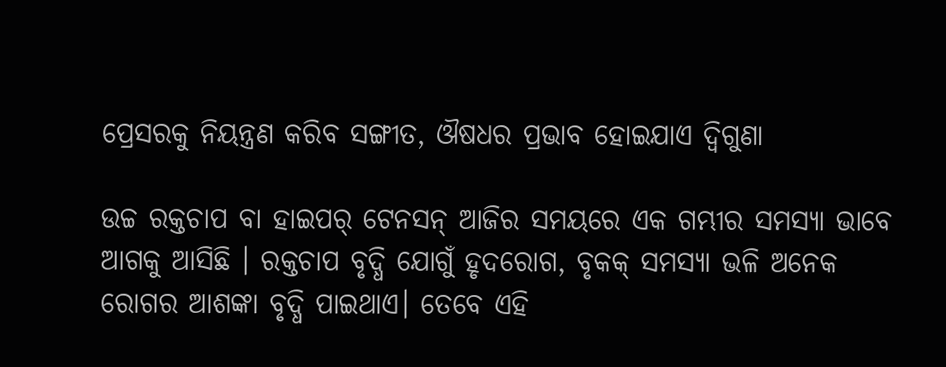ପ୍ରେସରକୁ ନିୟନ୍ତ୍ରଣ କରିବ ସଙ୍ଗୀତ, ଔଷଧର ପ୍ରଭାବ ହୋଇଯାଏ ଦ୍ୱିଗୁଣା

ଉଚ୍ଚ ରକ୍ତଚାପ ବା ହାଇପର୍ ଟେନସନ୍ ଆଜିର ସମୟରେ ଏକ ଗମ୍ଭୀର ସମସ୍ୟା ଭାବେ ଆଗକୁ ଆସିଛି । ରକ୍ତଚାପ ବୃଦ୍ଧି ଯୋଗୁଁ ହୃଦରୋଗ, ବୃକକ୍ ସମସ୍ୟା ଭଳି ଅନେକ ରୋଗର ଆଶଙ୍କା ବୃଦ୍ଧି ପାଇଥାଏ। ତେବେ ଏହି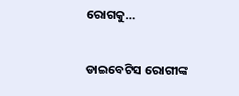ରୋଗକୁ…

ଡାଇବେଟିସ ରୋଗୀଙ୍କ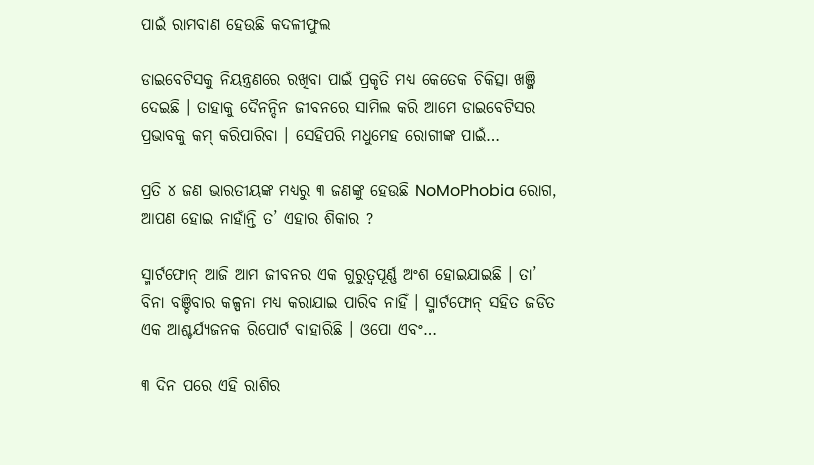ପାଇଁ ରାମବାଣ ହେଉଛି କଦଳୀଫୁଲ

ଡାଇବେଟିସକୁ ନିୟନ୍ତ୍ରଣରେ ରଖିବା ପାଇଁ ପ୍ରକୃତି ମଧ୍ୟ କେତେକ ଚିକିତ୍ସା ଖଞ୍ଜି ଦେଇଛି । ତାହାକୁ ଦୈନନ୍ଦିନ ଜୀବନରେ ସାମିଲ କରି ଆମେ ଡାଇବେଟିସର ପ୍ରଭାବକୁ କମ୍ କରିପାରିବା । ସେହିପରି ମଧୁମେହ ରୋଗୀଙ୍କ ପାଇଁ…

ପ୍ରତି ୪ ଜଣ ଭାରତୀୟଙ୍କ ମଧ୍ୟରୁ ୩ ଜଣଙ୍କୁ ହେଉଛି NoMoPhobia ରୋଗ, ଆପଣ ହୋଇ ନାହାଁନ୍ତି ତ’ ଏହାର ଶିକାର ?

ସ୍ମାର୍ଟଫୋନ୍ ଆଜି ଆମ ଜୀବନର ଏକ ଗୁରୁତ୍ୱପୂର୍ଣ୍ଣ ଅଂଶ ହୋଇଯାଇଛି । ତା’ ବିନା ବଞ୍ଚିବାର କଳ୍ପନା ମଧ୍ୟ କରାଯାଇ ପାରିବ ନାହିଁ । ସ୍ମାର୍ଟଫୋନ୍ ସହିତ ଜଡିତ ଏକ ଆଶ୍ଚର୍ଯ୍ୟଜନକ ରିପୋର୍ଟ ବାହାରିଛି । ଓପୋ ଏବଂ…

୩ ଦିନ ପରେ ଏହି ରାଶିର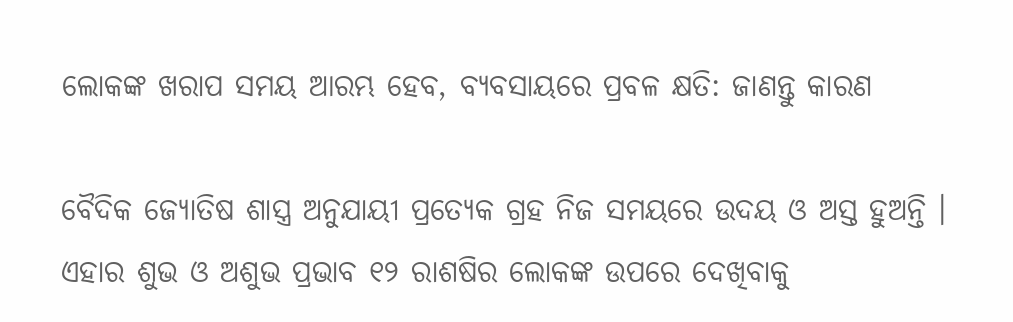ଲୋକଙ୍କ ଖରାପ ସମୟ ଆରମ୍ଭ ହେବ, ବ୍ୟବସାୟରେ ପ୍ରବଳ କ୍ଷତି: ଜାଣନ୍ତୁ କାରଣ

ବୈଦିକ ଜ୍ୟୋତିଷ ଶାସ୍ତ୍ର ଅନୁଯାୟୀ ପ୍ରତ୍ୟେକ ଗ୍ରହ ନିଜ ସମୟରେ ଉଦୟ ଓ ଅସ୍ତ ହୁଅନ୍ତି । ଏହାର ଶୁଭ ଓ ଅଶୁଭ ପ୍ରଭାବ ୧୨ ରାଶଷିର ଲୋକଙ୍କ ଉପରେ ଦେଖିବାକୁ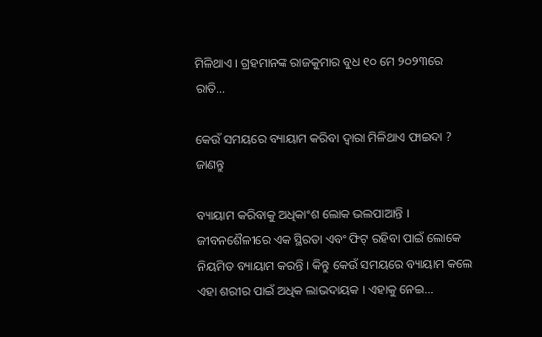ମିଳିଥାଏ । ଗ୍ରହମାନଙ୍କ ରାଜକୁମାର ବୁଧ ୧୦ ମେ ୨୦୨୩ରେ ରାତି…

କେଉଁ ସମୟରେ ବ୍ୟାୟାମ କରିବା ଦ୍ୱାରା ମିଳିଥାଏ ଫାଇଦା ? ଜାଣନ୍ତୁ

ବ୍ୟାୟାମ କରିବାକୁ ଅଧିକାଂଶ ଲୋକ ଭଲପାଆନ୍ତି । ଜୀବନଶୈଳୀରେ ଏକ ସ୍ଥିରତା ଏବଂ ଫିଟ୍ ରହିବା ପାଇଁ ଲୋକେ ନିୟମିତ ବ୍ୟାୟାମ କରନ୍ତି । କିନ୍ତୁ କେଉଁ ସମୟରେ ବ୍ୟାୟାମ କଲେ ଏହା ଶରୀର ପାଇଁ ଅଧିକ ଲାଭଦାୟକ । ଏହାକୁ ନେଇ…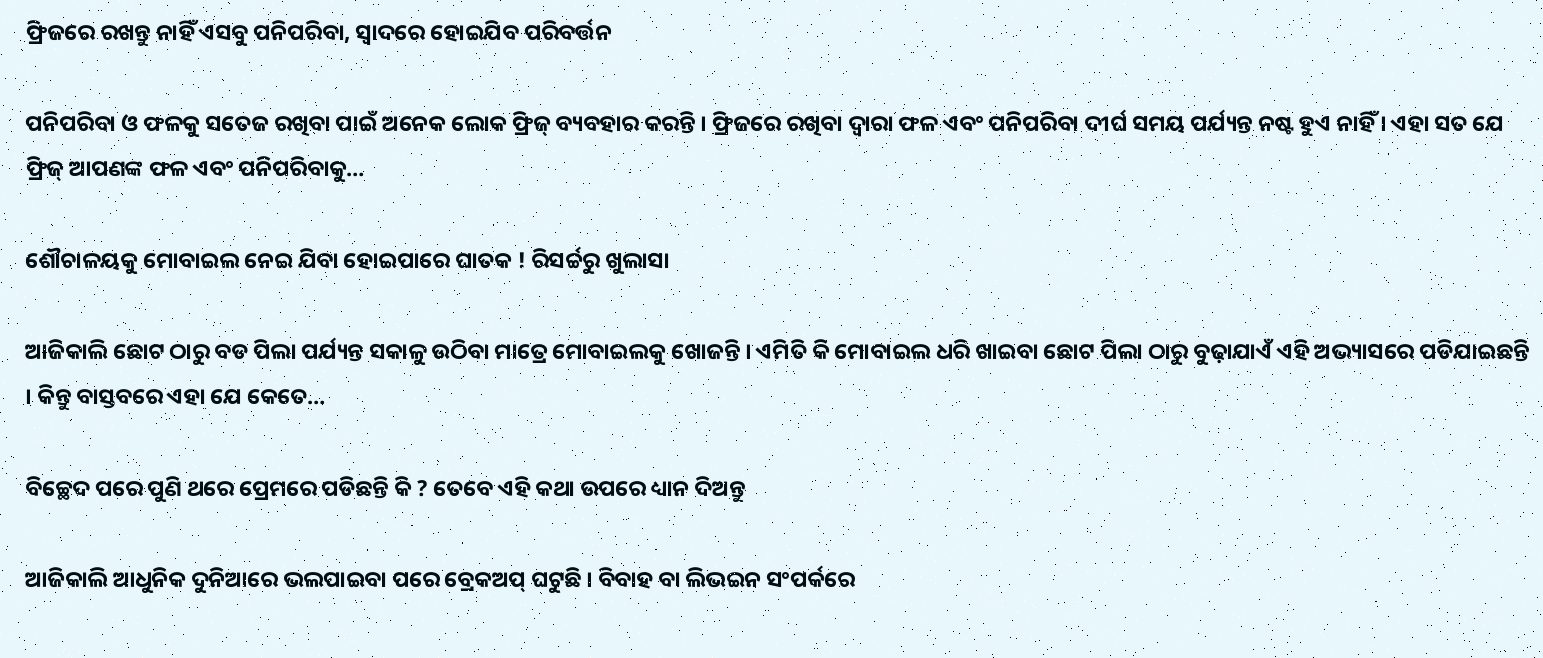ଫ୍ରିଜରେ ରଖନ୍ତୁ ନାହିଁ ଏସବୁ ପନିପରିବା, ସ୍ୱାଦରେ ହୋଇଯିବ ପରିବର୍ତ୍ତନ

ପନିପରିବା ଓ ଫଳକୁ ସତେଜ ରଖିବା ପାଇଁ ଅନେକ ଲୋକ ଫ୍ରିଜ୍ ବ୍ୟବହାର କରନ୍ତି । ଫ୍ରିଜରେ ରଖିବା ଦ୍ୱାରା ଫଳ ଏବଂ ପନିପରିବା ଦୀର୍ଘ ସମୟ ପର୍ଯ୍ୟନ୍ତ ନଷ୍ଟ ହୁଏ ନାହିଁ । ଏହା ସତ ଯେ ଫ୍ରିଜ୍ ଆପଣଙ୍କ ଫଳ ଏବଂ ପନିପରିବାକୁ…

ଶୌଚାଳୟକୁ ମୋବାଇଲ ନେଇ ଯିବା ହୋଇପାରେ ଘାତକ ! ରିସର୍ଚ୍ଚରୁ ଖୁଲାସା

ଆଜିକାଲି ଛୋଟ ଠାରୁ ବଡ ପିଲା ପର୍ଯ୍ୟନ୍ତ ସକାଳୁ ଉଠିବା ମାତ୍ରେ ମୋବାଇଲକୁ ଖୋଜନ୍ତି । ଏମିତି କି ମୋବାଇଲ ଧରି ଖାଇବା ଛୋଟ ପିଲା ଠାରୁ ବୁଢ଼ାଯାଏଁ ଏହି ଅଭ୍ୟାସରେ ପଡିଯାଇଛନ୍ତି । କିନ୍ତୁ ବାସ୍ତବରେ ଏହା ଯେ କେତେ…

ବିଚ୍ଛେଦ ପରେ ପୁଣି ଥରେ ପ୍ରେମରେ ପଡିଛନ୍ତି କି ? ତେବେ ଏହି କଥା ଉପରେ ଧ୍ୟାନ ଦିଅନ୍ତୁ

ଆଜିକାଲି ଆଧୁନିକ ଦୁନିଆରେ ଭଲପାଇବା ପରେ ବ୍ରେକଅପ୍ ଘଟୁଛି । ବିବାହ ବା ଲିଭଇନ ସଂପର୍କରେ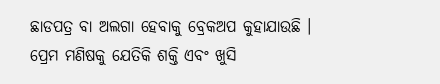ଛାଡପତ୍ର ବା ଅଲଗା ହେବାକୁ ବ୍ରେକଅପ କୁହାଯାଉଛି । ପ୍ରେମ ମଣିଷକୁ ଯେତିକି ଶକ୍ତି ଏବଂ ଖୁସି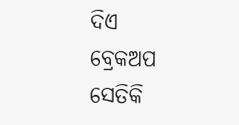ଦିଏ ବ୍ରେକଅପ ସେତିକି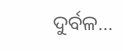ଦୁର୍ବଳ…